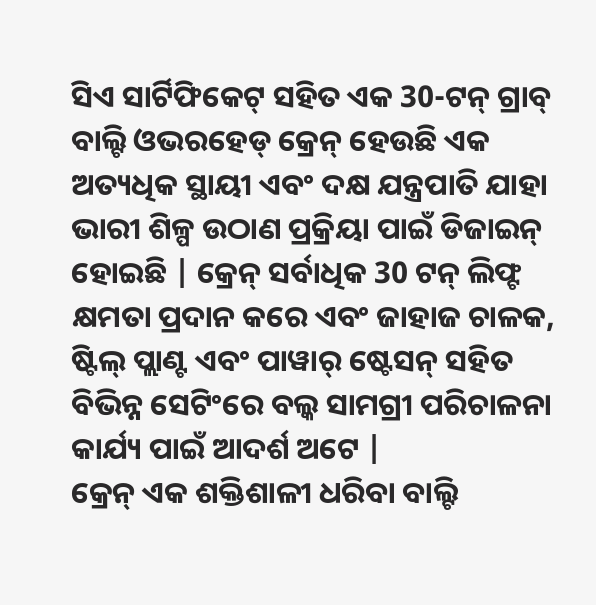ସିଏ ସାର୍ଟିଫିକେଟ୍ ସହିତ ଏକ 30-ଟନ୍ ଗ୍ରାବ୍ ବାଲ୍ଟି ଓଭରହେଡ୍ କ୍ରେନ୍ ହେଉଛି ଏକ ଅତ୍ୟଧିକ ସ୍ଥାୟୀ ଏବଂ ଦକ୍ଷ ଯନ୍ତ୍ରପାତି ଯାହା ଭାରୀ ଶିଳ୍ପ ଉଠାଣ ପ୍ରକ୍ରିୟା ପାଇଁ ଡିଜାଇନ୍ ହୋଇଛି | କ୍ରେନ୍ ସର୍ବାଧିକ 30 ଟନ୍ ଲିଫ୍ଟ କ୍ଷମତା ପ୍ରଦାନ କରେ ଏବଂ ଜାହାଜ ଚାଳକ, ଷ୍ଟିଲ୍ ପ୍ଲାଣ୍ଟ ଏବଂ ପାୱାର୍ ଷ୍ଟେସନ୍ ସହିତ ବିଭିନ୍ନ ସେଟିଂରେ ବଲ୍କ ସାମଗ୍ରୀ ପରିଚାଳନା କାର୍ଯ୍ୟ ପାଇଁ ଆଦର୍ଶ ଅଟେ |
କ୍ରେନ୍ ଏକ ଶକ୍ତିଶାଳୀ ଧରିବା ବାଲ୍ଟି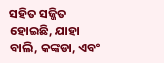ସହିତ ସଜ୍ଜିତ ହୋଇଛି, ଯାହା ବାଲି, କଙ୍କଡା, ଏବଂ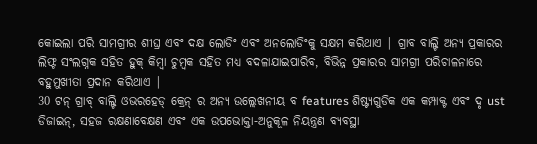କୋଇଲା ପରି ସାମଗ୍ରୀର ଶୀଘ୍ର ଏବଂ ଦକ୍ଷ ଲୋଡିଂ ଏବଂ ଅନଲୋଡିଂକୁ ସକ୍ଷମ କରିଥାଏ | ଗ୍ରାବ ବାଲ୍ଟି ଅନ୍ୟ ପ୍ରକାରର ଲିଫ୍ଟ ସଂଲଗ୍ନକ ସହିତ ହୁକ୍ କିମ୍ବା ଚୁମ୍ବକ ସହିତ ମଧ୍ୟ ବଦଳାଯାଇପାରିବ, ବିଭିନ୍ନ ପ୍ରକାରର ସାମଗ୍ରୀ ପରିଚାଳନାରେ ବହୁମୁଖୀତା ପ୍ରଦାନ କରିଥାଏ |
30 ଟନ୍ ଗ୍ରାବ୍ ବାଲ୍ଟି ଓଭରହେଡ୍ କ୍ରେନ୍ ର ଅନ୍ୟ ଉଲ୍ଲେଖନୀୟ ବ features ଶିଷ୍ଟ୍ୟଗୁଡିକ ଏକ କମ୍ପାକ୍ଟ ଏବଂ ଦୃ ust ଡିଜାଇନ୍, ସହଜ ରକ୍ଷଣାବେକ୍ଷଣ ଏବଂ ଏକ ଉପଭୋକ୍ତା-ଅନୁକୂଳ ନିୟନ୍ତ୍ରଣ ବ୍ୟବସ୍ଥା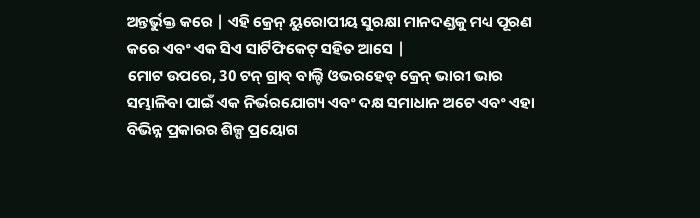ଅନ୍ତର୍ଭୁକ୍ତ କରେ | ଏହି କ୍ରେନ୍ ୟୁରୋପୀୟ ସୁରକ୍ଷା ମାନଦଣ୍ଡକୁ ମଧ୍ୟ ପୂରଣ କରେ ଏବଂ ଏକ ସିଏ ସାର୍ଟିଫିକେଟ୍ ସହିତ ଆସେ |
ମୋଟ ଉପରେ, 30 ଟନ୍ ଗ୍ରାବ୍ ବାଲ୍ଟି ଓଭରହେଡ୍ କ୍ରେନ୍ ଭାରୀ ଭାର ସମ୍ଭାଳିବା ପାଇଁ ଏକ ନିର୍ଭରଯୋଗ୍ୟ ଏବଂ ଦକ୍ଷ ସମାଧାନ ଅଟେ ଏବଂ ଏହା ବିଭିନ୍ନ ପ୍ରକାରର ଶିଳ୍ପ ପ୍ରୟୋଗ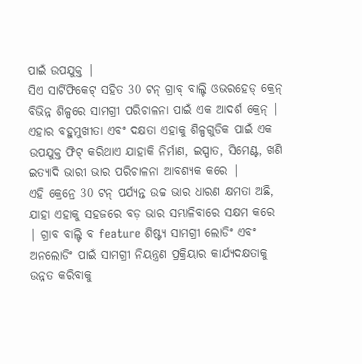ପାଇଁ ଉପଯୁକ୍ତ |
ସିଏ ସାର୍ଟିଫିକେଟ୍ ସହିତ 30 ଟନ୍ ଗ୍ରାବ୍ ବାଲ୍ଟି ଓଭରହେଡ୍ କ୍ରେନ୍ ବିଭିନ୍ନ ଶିଳ୍ପରେ ସାମଗ୍ରୀ ପରିଚାଳନା ପାଇଁ ଏକ ଆଦର୍ଶ କ୍ରେନ୍ | ଏହାର ବହୁମୁଖୀତା ଏବଂ ଦକ୍ଷତା ଏହାକୁ ଶିଳ୍ପଗୁଡିକ ପାଇଁ ଏକ ଉପଯୁକ୍ତ ଫିଟ୍ କରିଥାଏ ଯାହାକି ନିର୍ମାଣ, ଇସ୍ପାତ, ସିମେଣ୍ଟ, ଖଣି ଇତ୍ୟାଦି ଭାରୀ ଭାର ପରିଚାଳନା ଆବଶ୍ୟକ କରେ |
ଏହି କ୍ରେନ୍ରେ 30 ଟନ୍ ପର୍ଯ୍ୟନ୍ତ ଉଚ୍ଚ ଭାର ଧାରଣ କ୍ଷମତା ଅଛି, ଯାହା ଏହାକୁ ସହଜରେ ବଡ଼ ଭାର ସମ୍ଭାଳିବାରେ ସକ୍ଷମ କରେ | ଗ୍ରାବ ବାଲ୍ଟି ବ feature ଶିଷ୍ଟ୍ୟ ସାମଗ୍ରୀ ଲୋଡିଂ ଏବଂ ଅନଲୋଡିଂ ପାଇଁ ସାମଗ୍ରୀ ନିୟନ୍ତ୍ରଣ ପ୍ରକ୍ରିୟାର କାର୍ଯ୍ୟଦକ୍ଷତାକୁ ଉନ୍ନତ କରିବାକୁ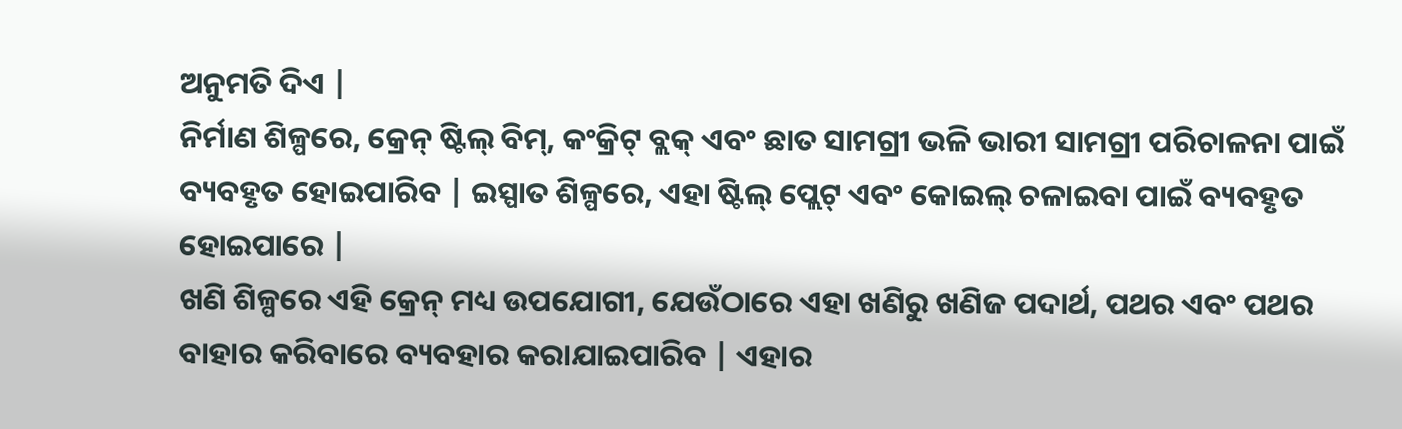ଅନୁମତି ଦିଏ |
ନିର୍ମାଣ ଶିଳ୍ପରେ, କ୍ରେନ୍ ଷ୍ଟିଲ୍ ବିମ୍, କଂକ୍ରିଟ୍ ବ୍ଲକ୍ ଏବଂ ଛାତ ସାମଗ୍ରୀ ଭଳି ଭାରୀ ସାମଗ୍ରୀ ପରିଚାଳନା ପାଇଁ ବ୍ୟବହୃତ ହୋଇପାରିବ | ଇସ୍ପାତ ଶିଳ୍ପରେ, ଏହା ଷ୍ଟିଲ୍ ପ୍ଲେଟ୍ ଏବଂ କୋଇଲ୍ ଚଳାଇବା ପାଇଁ ବ୍ୟବହୃତ ହୋଇପାରେ |
ଖଣି ଶିଳ୍ପରେ ଏହି କ୍ରେନ୍ ମଧ୍ୟ ଉପଯୋଗୀ, ଯେଉଁଠାରେ ଏହା ଖଣିରୁ ଖଣିଜ ପଦାର୍ଥ, ପଥର ଏବଂ ପଥର ବାହାର କରିବାରେ ବ୍ୟବହାର କରାଯାଇପାରିବ | ଏହାର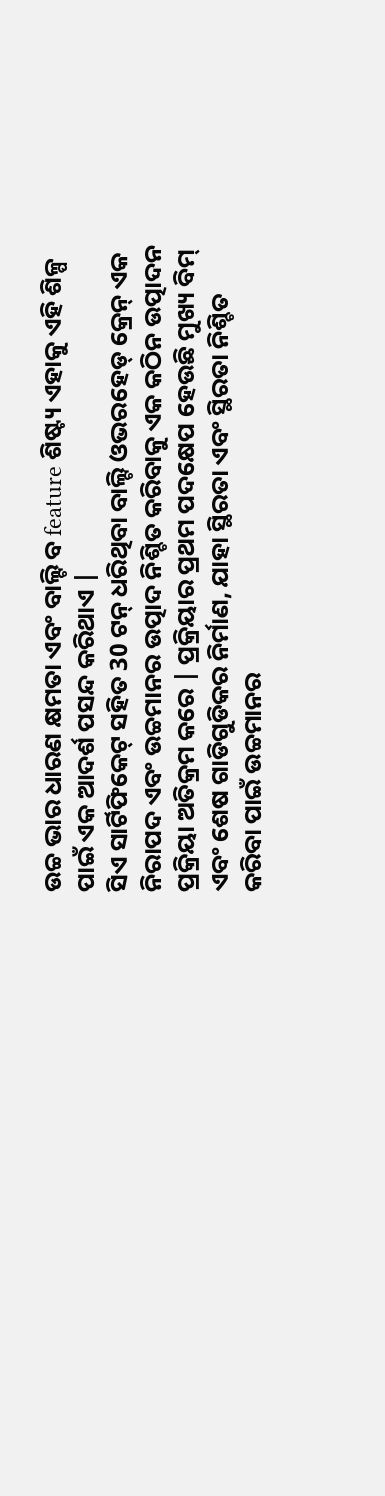ଉଚ୍ଚ ଭାର ଧାରଣ କ୍ଷମତା ଏବଂ ବାଲ୍ଟି ବ feature ଶିଷ୍ଟ୍ୟ ଏହାକୁ ଏହି ଶିଳ୍ପ ପାଇଁ ଏକ ଆଦର୍ଶ ପସନ୍ଦ କରିଥାଏ |
ସିଏ ସାର୍ଟିଫିକେଟ୍ ସହିତ 30 ଟନ୍ ଧରିଥିବା ବାଲ୍ଟି ଓଭରହେଡ୍ କ୍ରେନ୍ ଏକ ନିରାପଦ ଏବଂ ଉଚ୍ଚମାନର ଉତ୍ପାଦ ନିଶ୍ଚିତ କରିବାକୁ ଏକ କଠିନ ଉତ୍ପାଦନ ପ୍ରକ୍ରିୟା ଅତିକ୍ରମ କରେ | ପ୍ରକ୍ରିୟାର ପ୍ରଥମ ପଦକ୍ଷେପ ହେଉଛି ମୁଖ୍ୟ ବିମ୍ ଏବଂ ଶେଷ ଗାଡିଗୁଡିକର ନିର୍ମାଣ, ଯାହା ସ୍ଥିରତା ଏବଂ ସ୍ଥିରତା ନିଶ୍ଚିତ କରିବା ପାଇଁ ଉଚ୍ଚମାନର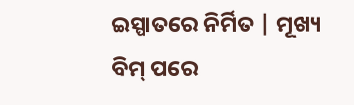ଇସ୍ପାତରେ ନିର୍ମିତ | ମୂଖ୍ୟ ବିମ୍ ପରେ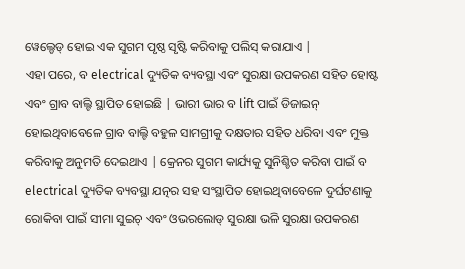ୱେଲ୍ଡେଡ୍ ହୋଇ ଏକ ସୁଗମ ପୃଷ୍ଠ ସୃଷ୍ଟି କରିବାକୁ ପଲିସ୍ କରାଯାଏ |
ଏହା ପରେ, ବ electrical ଦ୍ୟୁତିକ ବ୍ୟବସ୍ଥା ଏବଂ ସୁରକ୍ଷା ଉପକରଣ ସହିତ ହୋଷ୍ଟ ଏବଂ ଗ୍ରାବ ବାଲ୍ଟି ସ୍ଥାପିତ ହୋଇଛି | ଭାରୀ ଭାର ବ lift ପାଇଁ ଡିଜାଇନ୍ ହୋଇଥିବାବେଳେ ଗ୍ରାବ ବାଲ୍ଟି ବହୁଳ ସାମଗ୍ରୀକୁ ଦକ୍ଷତାର ସହିତ ଧରିବା ଏବଂ ମୁକ୍ତ କରିବାକୁ ଅନୁମତି ଦେଇଥାଏ | କ୍ରେନର ସୁଗମ କାର୍ଯ୍ୟକୁ ସୁନିଶ୍ଚିତ କରିବା ପାଇଁ ବ electrical ଦ୍ୟୁତିକ ବ୍ୟବସ୍ଥା ଯତ୍ନର ସହ ସଂସ୍ଥାପିତ ହୋଇଥିବାବେଳେ ଦୁର୍ଘଟଣାକୁ ରୋକିବା ପାଇଁ ସୀମା ସୁଇଚ୍ ଏବଂ ଓଭରଲୋଡ୍ ସୁରକ୍ଷା ଭଳି ସୁରକ୍ଷା ଉପକରଣ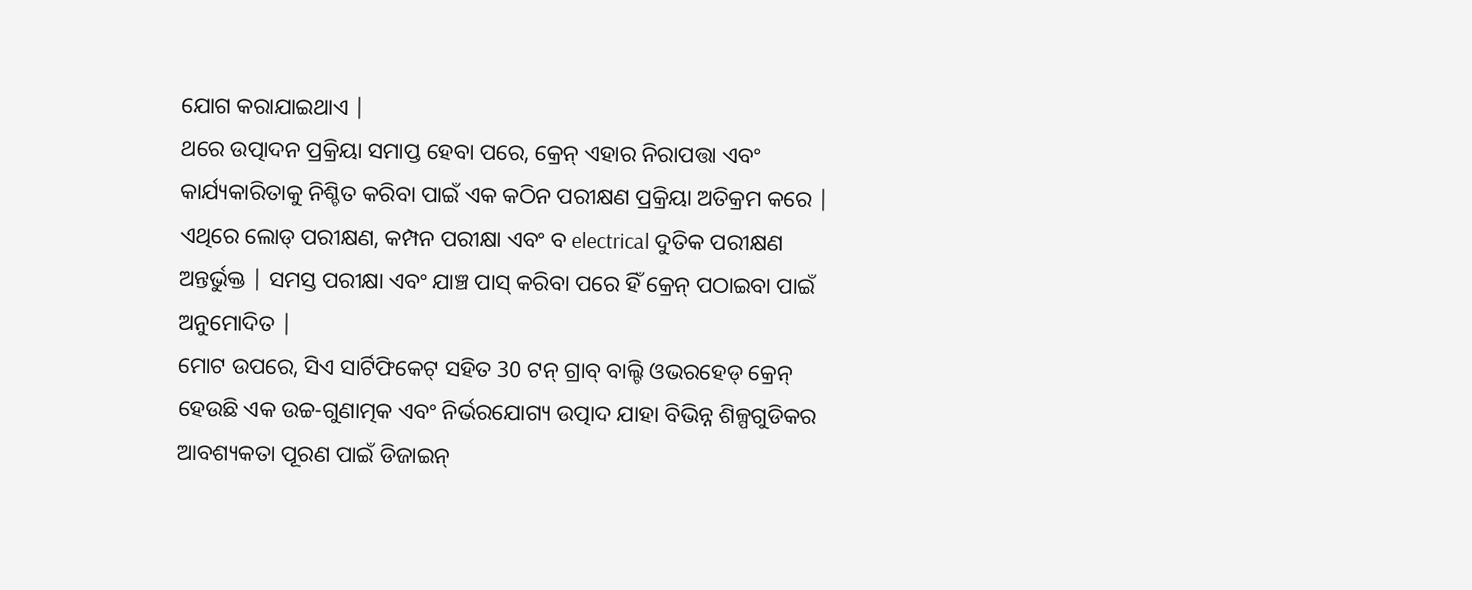ଯୋଗ କରାଯାଇଥାଏ |
ଥରେ ଉତ୍ପାଦନ ପ୍ରକ୍ରିୟା ସମାପ୍ତ ହେବା ପରେ, କ୍ରେନ୍ ଏହାର ନିରାପତ୍ତା ଏବଂ କାର୍ଯ୍ୟକାରିତାକୁ ନିଶ୍ଚିତ କରିବା ପାଇଁ ଏକ କଠିନ ପରୀକ୍ଷଣ ପ୍ରକ୍ରିୟା ଅତିକ୍ରମ କରେ | ଏଥିରେ ଲୋଡ୍ ପରୀକ୍ଷଣ, କମ୍ପନ ପରୀକ୍ଷା ଏବଂ ବ electrical ଦୁତିକ ପରୀକ୍ଷଣ ଅନ୍ତର୍ଭୁକ୍ତ | ସମସ୍ତ ପରୀକ୍ଷା ଏବଂ ଯାଞ୍ଚ ପାସ୍ କରିବା ପରେ ହିଁ କ୍ରେନ୍ ପଠାଇବା ପାଇଁ ଅନୁମୋଦିତ |
ମୋଟ ଉପରେ, ସିଏ ସାର୍ଟିଫିକେଟ୍ ସହିତ 30 ଟନ୍ ଗ୍ରାବ୍ ବାଲ୍ଟି ଓଭରହେଡ୍ କ୍ରେନ୍ ହେଉଛି ଏକ ଉଚ୍ଚ-ଗୁଣାତ୍ମକ ଏବଂ ନିର୍ଭରଯୋଗ୍ୟ ଉତ୍ପାଦ ଯାହା ବିଭିନ୍ନ ଶିଳ୍ପଗୁଡିକର ଆବଶ୍ୟକତା ପୂରଣ ପାଇଁ ଡିଜାଇନ୍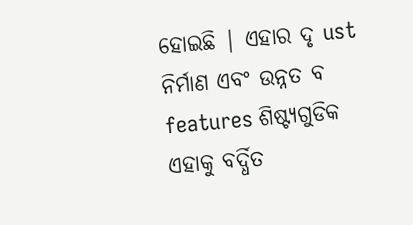ହୋଇଛି | ଏହାର ଦୃ ust ନିର୍ମାଣ ଏବଂ ଉନ୍ନତ ବ features ଶିଷ୍ଟ୍ୟଗୁଡିକ ଏହାକୁ ବର୍ଦ୍ଧିତ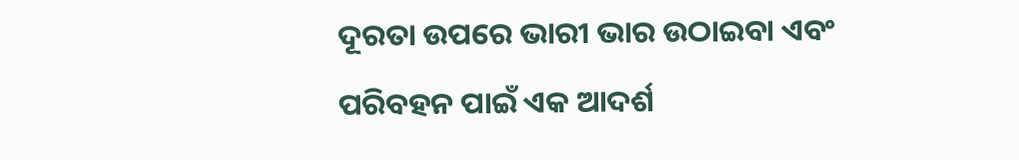ଦୂରତା ଉପରେ ଭାରୀ ଭାର ଉଠାଇବା ଏବଂ ପରିବହନ ପାଇଁ ଏକ ଆଦର୍ଶ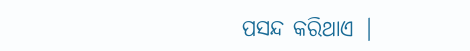ପସନ୍ଦ କରିଥାଏ |